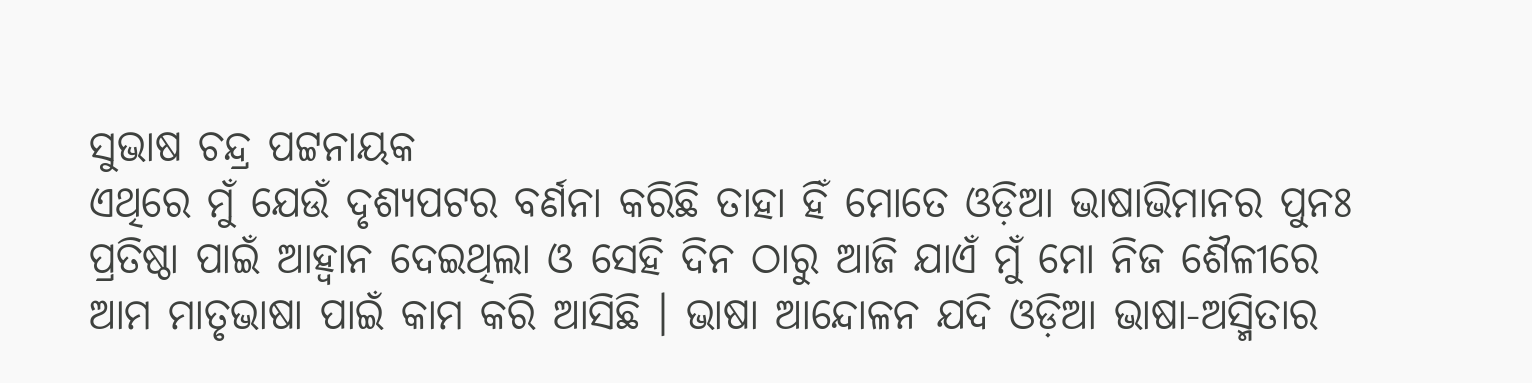ସୁଭାଷ ଚନ୍ଦ୍ର ପଟ୍ଟନାୟକ
ଏଥିରେ ମୁଁ ଯେଉଁ ଦୃଶ୍ୟପଟର ବର୍ଣନା କରିଛି ତାହା ହିଁ ମୋତେ ଓଡ଼ିଆ ଭାଷାଭିମାନର ପୁନଃ ପ୍ରତିଷ୍ଠା ପାଇଁ ଆହ୍ବାନ ଦେଇଥିଲା ଓ ସେହି ଦିନ ଠାରୁ ଆଜି ଯାଏଁ ମୁଁ ମୋ ନିଜ ଶୈଳୀରେ ଆମ ମାତୃଭାଷା ପାଇଁ କାମ କରି ଆସିଛି । ଭାଷା ଆନ୍ଦୋଳନ ଯଦି ଓଡ଼ିଆ ଭାଷା-ଅସ୍ମିତାର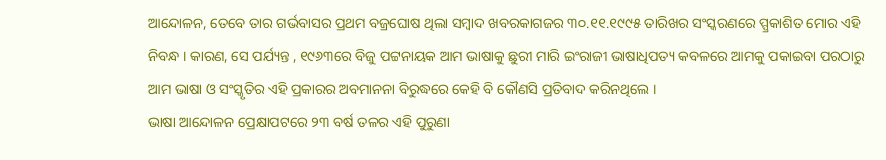ଆନ୍ଦୋଳନ, ତେବେ ତାର ଗର୍ଭବାସର ପ୍ରଥମ ବଜ୍ରଘୋଷ ଥିଲା ସମ୍ବାଦ ଖବରକାଗଜର ୩୦.୧୧.୧୯୯୫ ତାରିଖର ସଂସ୍କରଣରେ ପ୍ପ୍ରକାଶିତ ମୋର ଏହି ନିବନ୍ଧ । କାରଣ, ସେ ପର୍ଯ୍ୟନ୍ତ , ୧୯୬୩ରେ ବିଜୁ ପଟ୍ଟନାୟକ ଆମ ଭାଷାକୁ ଛୁରୀ ମାରି ଇଂରାଜୀ ଭାଷାଧିପତ୍ୟ କବଳରେ ଆମକୁ ପକାଇବା ପରଠାରୁ ଆମ ଭାଷା ଓ ସଂସ୍କୃତିର ଏହି ପ୍ରକାରର ଅବମାନନା ବିରୁଦ୍ଧରେ କେହି ବି କୌଣସି ପ୍ରତିବାଦ କରିନଥିଲେ ।
ଭାଷା ଆନ୍ଦୋଳନ ପ୍ରେକ୍ଷାପଟରେ ୨୩ ବର୍ଷ ତଳର ଏହି ପୁରୁଣା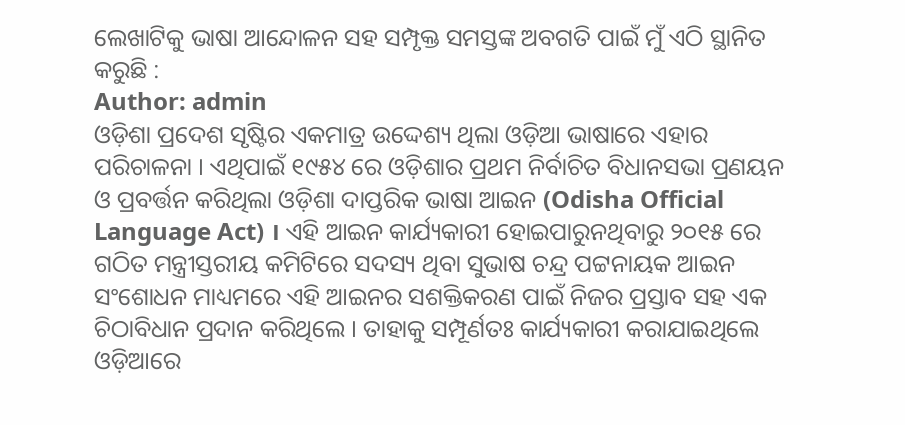ଲେଖାଟିକୁ ଭାଷା ଆନ୍ଦୋଳନ ସହ ସମ୍ପୃକ୍ତ ସମସ୍ତଙ୍କ ଅବଗତି ପାଇଁ ମୁଁ ଏଠି ସ୍ଥାନିତ କରୁଛି :
Author: admin
ଓଡ଼ିଶା ପ୍ରଦେଶ ସୃଷ୍ଟିର ଏକମାତ୍ର ଉଦ୍ଦେଶ୍ୟ ଥିଲା ଓଡ଼ିଆ ଭାଷାରେ ଏହାର ପରିଚାଳନା । ଏଥିପାଇଁ ୧୯୫୪ ରେ ଓଡ଼ିଶାର ପ୍ରଥମ ନିର୍ବାଚିତ ବିଧାନସଭା ପ୍ରଣୟନ ଓ ପ୍ରବର୍ତ୍ତନ କରିଥିଲା ଓଡ଼ିଶା ଦାପ୍ତରିକ ଭାଷା ଆଇନ (Odisha Official Language Act) । ଏହି ଆଇନ କାର୍ଯ୍ୟକାରୀ ହୋଇପାରୁନଥିବାରୁ ୨୦୧୫ ରେ ଗଠିତ ମନ୍ତ୍ରୀସ୍ତରୀୟ କମିଟିରେ ସଦସ୍ୟ ଥିବା ସୁଭାଷ ଚନ୍ଦ୍ର ପଟ୍ଟନାୟକ ଆଇନ ସଂଶୋଧନ ମାଧ୍ୟମରେ ଏହି ଆଇନର ସଶକ୍ତିକରଣ ପାଇଁ ନିଜର ପ୍ରସ୍ତାବ ସହ ଏକ ଚିଠାବିଧାନ ପ୍ରଦାନ କରିଥିଲେ । ତାହାକୁ ସମ୍ପୂର୍ଣତଃ କାର୍ଯ୍ୟକାରୀ କରାଯାଇଥିଲେ ଓଡ଼ିଆରେ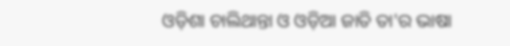ଓଡ଼ିଶା ଚାଲିଥାନ୍ତା ଓ ଓଡ଼ିଆ ଜାତି ତା'ର ଭାଷା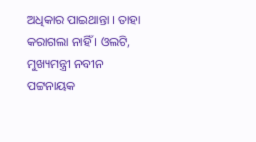ଅଧିକାର ପାଇଥାନ୍ତା । ତାହା କରାଗଲା ନାହିଁ । ଓଲଟି, ମୁଖ୍ୟମନ୍ତ୍ରୀ ନବୀନ ପଟ୍ଟନାୟକ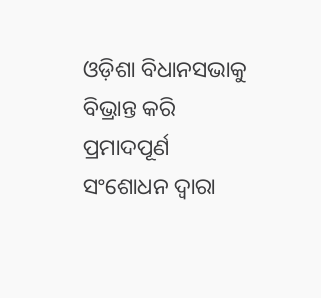ଓଡ଼ିଶା ବିଧାନସଭାକୁ ବିଭ୍ରାନ୍ତ କରି ପ୍ରମାଦପୂର୍ଣ ସଂଶୋଧନ ଦ୍ଵାରା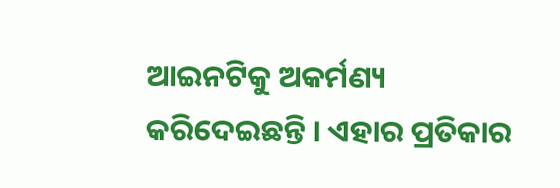ଆଇନଟିକୁ ଅକର୍ମଣ୍ୟ କରିଦେଇଛନ୍ତି । ଏହାର ପ୍ରତିକାର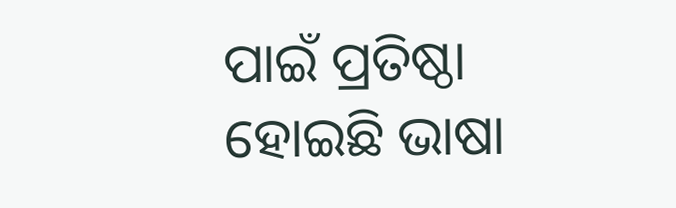ପାଇଁ ପ୍ରତିଷ୍ଠା ହୋଇଛି ଭାଷା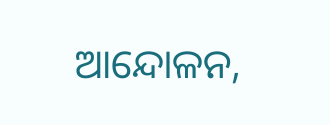ଆନ୍ଦୋଳନ,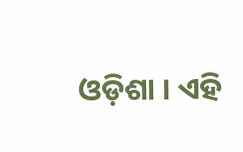ଓଡ଼ିଶା । ଏହି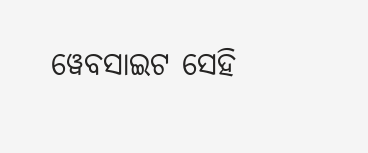ୱେବସାଇଟ ସେହି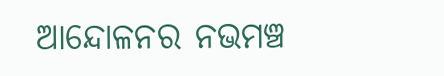ଆନ୍ଦୋଳନର ନଭମଞ୍ଚ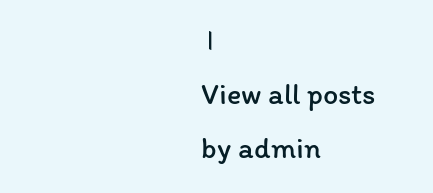।
View all posts by admin